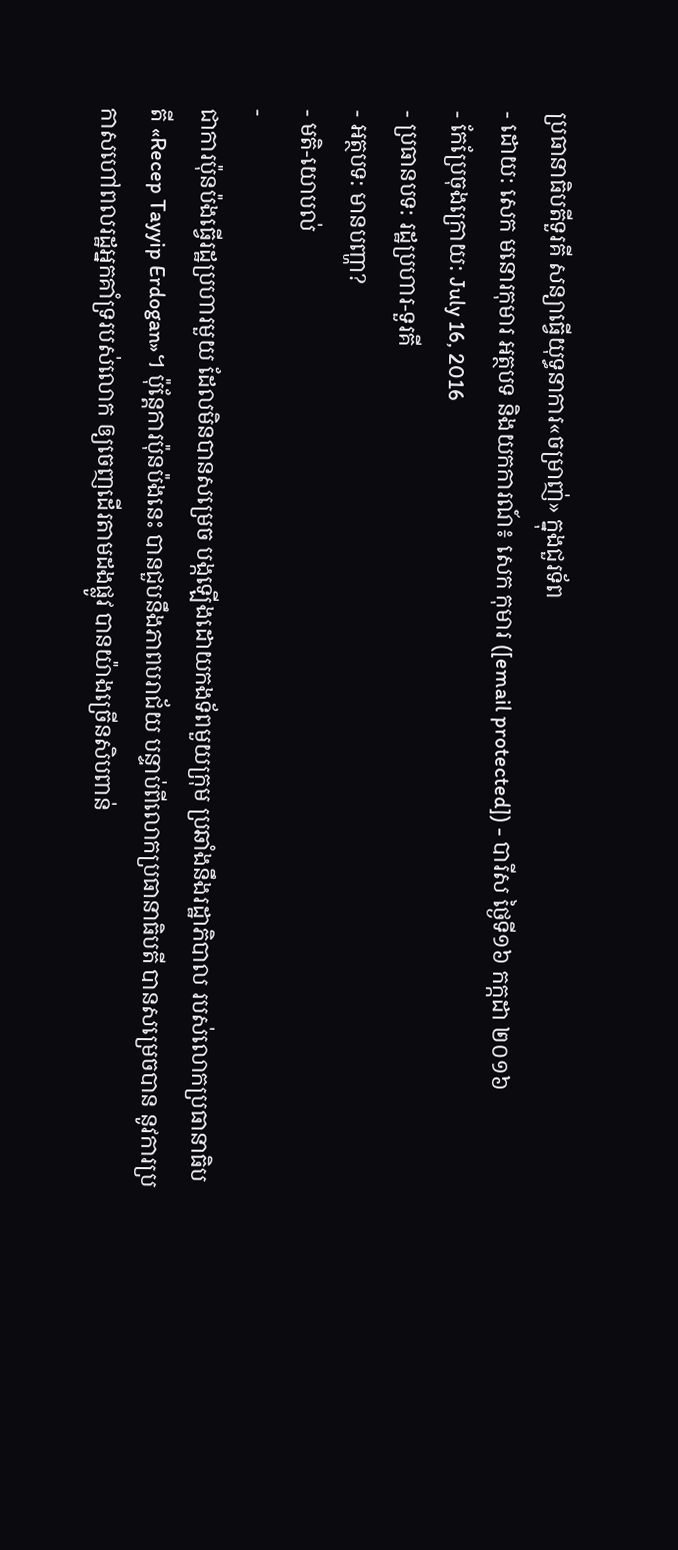ប្រធានាធិបតីទួរគី សន្យាធ្វើយុទ្ធនាការ«ចម្រាញ់» ក្នុងជួរទ័ព
- ដោយ: សេក មនោរកុមារ អត្ថបទ និងយកការណ៍៖ សេក កុមារ ([email protected]) - បារីស ថ្ងៃទី១៦ កក្កដា ២០១៦
- កែប្រែចុងក្រោយ: July 16, 2016
- ប្រធានបទ: រដ្ឋប្រហារ-ទួរគី
- អត្ថបទ: មានបញ្ហា?
- មតិ-យោបល់
-
ជាការប៉ុនប៉ងធ្វើរដ្ឋប្រហារមួយ ដែលមិនបានសម្រេច បង្កឡើងដោយកងទ័ពមួយក្រុម ប្រឆាំងនឹងរដ្ឋាភិបាល របស់លោកប្រធានាធិបតី «Recep Tayyip Erdogan»។ ប៉ុន្តែការប៉ុនប៉ងនេះ បានជួបនឹងភាពបរាជ័យ បន្ទាប់ពីលោកប្រធានាធិបតី បានសម្រេចបាន នូវការប្រកាសហៅពលរដ្ឋអ្នកគាំទ្ររបស់លោក ឲ្យចេញដើរតាមដងផ្លូវ បានយ៉ាងច្រើនសិបពាន់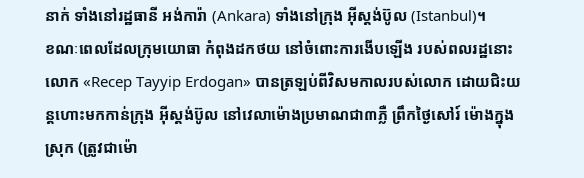នាក់ ទាំងនៅរដ្ឋធានី អង់ការ៉ា (Ankara) ទាំងនៅក្រុង អ៊ីស្ដង់ប៊ូល (Istanbul)។
ខណៈពេលដែលក្រុមយោធា កំពុងដកថយ នៅចំពោះការងើបឡើង របស់ពលរដ្ឋនោះ លោក «Recep Tayyip Erdogan» បានត្រឡប់ពីវិសមកាលរបស់លោក ដោយជិះយន្ដហោះមកកាន់ក្រុង អ៊ីស្ដង់ប៊ូល នៅវេលាម៉ោងប្រមាណជា៣ភ្លឺ ព្រឹកថ្ងៃសៅរ៍ ម៉ោងក្នុងស្រុក (ត្រូវជាម៉ោ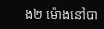ង២ ម៉ោងនៅបា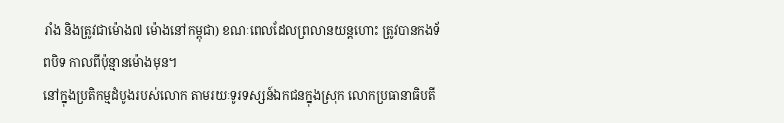រាំង និងត្រូវជាម៉ោង៧ ម៉ោងនៅកម្ពុជា) ខណៈពេលដែលព្រលានយន្ដហោះ ត្រូវបានកងទ័ពបិទ កាលពីប៉ុន្មានម៉ោងមុន។
នៅក្នុងប្រតិកម្មដំបូងរបស់លោក តាមរយៈទូរទស្សន៍ឯកជនក្នុងស្រុក លោកប្រធានាធិបតី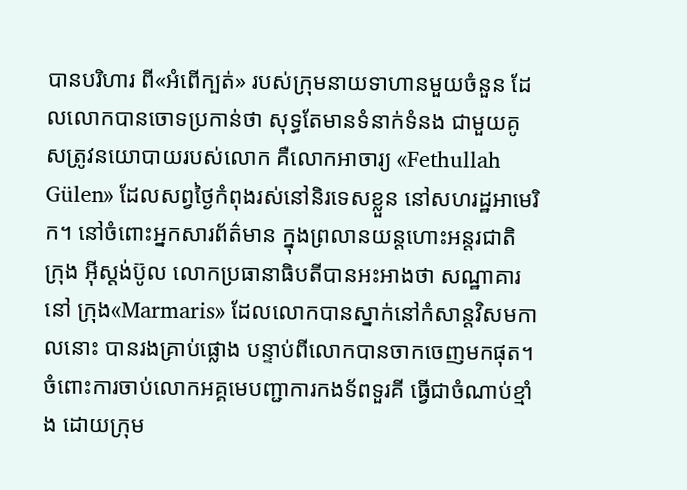បានបរិហារ ពី«អំពើក្បត់» របស់ក្រុមនាយទាហានមួយចំនួន ដែលលោកបានចោទប្រកាន់ថា សុទ្ធតែមានទំនាក់ទំនង ជាមួយគូសត្រូវនយោបាយរបស់លោក គឺលោកអាចារ្យ «Fethullah Gülen» ដែលសព្វថ្ងៃកំពុងរស់នៅនិរទេសខ្លួន នៅសហរដ្ឋអាមេរិក។ នៅចំពោះអ្នកសារព័ត៌មាន ក្នុងព្រលានយន្ដហោះអន្តរជាតិ ក្រុង អ៊ីស្ដង់ប៊ូល លោកប្រធានាធិបតីបានអះអាងថា សណ្ឋាគារនៅ ក្រុង«Marmaris» ដែលលោកបានស្នាក់នៅកំសាន្ដវិសមកាលនោះ បានរងគ្រាប់ផ្លោង បន្ទាប់ពីលោកបានចាកចេញមកផុត។
ចំពោះការចាប់លោកអគ្គមេបញ្ជាការកងទ័ពទួរគី ធ្វើជាចំណាប់ខ្មាំង ដោយក្រុម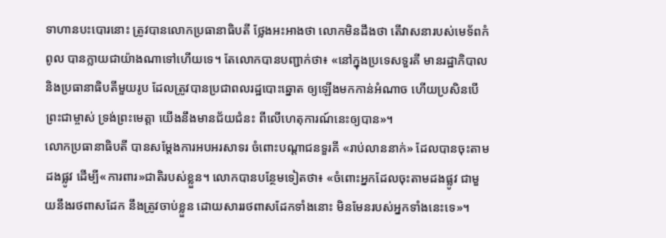ទាហានបះបោរនោះ ត្រូវបានលោកប្រធានាធិបតី ថ្លែងអះអាងថា លោកមិនដឹងថា តើវាសនារបស់មេទ័ពកំពូល បានក្លាយជាយ៉ាងណាទៅហើយទេ។ តែលោកបានបញ្ជាក់ថា៖ «នៅក្នុងប្រទេសទួរគី មានរដ្ឋាភិបាល និងប្រធានាធិបតីមួយរូប ដែលត្រូវបានប្រជាពលរដ្ឋបោះឆ្នោត ឲ្យឡើងមកកាន់អំណាច ហើយប្រសិនបើព្រះជាម្ចាស់ ទ្រង់ព្រះមេត្តា យើងនឹងមានជ័យជំនះ ពីលើហេតុការណ៍នេះឲ្យបាន»។
លោកប្រធានាធិបតី បានសម្ដែងការអបអរសាទរ ចំពោះបណ្ដាជនទួរគី «រាប់លាននាក់» ដែលបានចុះតាមដងផ្លូវ ដើម្បី«ការពារ»ជាតិរបស់ខ្លួន។ លោកបានបន្ថែមទៀតថា៖ «ចំពោះអ្នកដែលចុះតាមដងផ្លូវ ជាមួយនឹងរថពាសដែក នឹងត្រូវចាប់ខ្លួន ដោយសាររថពាសដែកទាំងនោះ មិនមែនរបស់អ្នកទាំងនេះទេ»។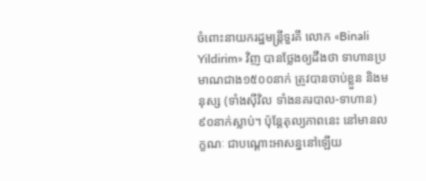ចំពោះនាយករដ្ឋមន្ត្រីទួរគី លោក «Binali Yildirim» វិញ បានថ្លែងឲ្យដឹងថា ទាហានប្រមាណជាង១៥០០នាក់ ត្រូវបានចាប់ខ្លួន និងមនុស្ស (ទាំងស៊ីវិល ទាំងនគរបាល-ទាហាន) ៩០នាក់ស្លាប់។ ប៉ុន្តែតុល្យភាពនេះ នៅមានលក្ខណៈ ជាបណ្ដោះអាសន្ននៅឡើយ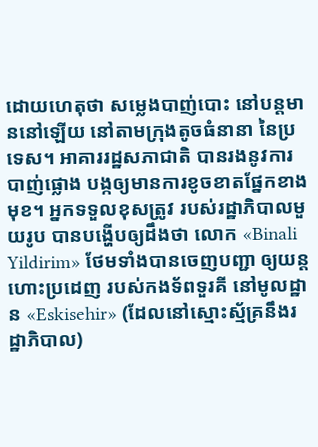ដោយហេតុថា សម្លេងបាញ់បោះ នៅបន្តមាននៅឡើយ នៅតាមក្រុងតូចធំនានា នៃប្រទេស។ អាគាររដ្ឋសភាជាតិ បានរងនូវការបាញ់ផ្លោង បង្កឲ្យមានការខូចខាតផ្នែកខាងមុខ។ អ្នកទទួលខុសត្រូវ របស់រដ្ឋាភិបាលមួយរូប បានបង្ហើបឲ្យដឹងថា លោក «Binali Yildirim» ថែមទាំងបានចេញបញ្ជា ឲ្យយន្ដហោះប្រដេញ របស់កងទ័ពទួរគី នៅមូលដ្ឋាន «Eskisehir» (ដែលនៅស្មោះស្ម័គ្រនឹងរដ្ឋាភិបាល)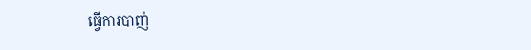ធ្វើការបាញ់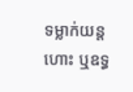ទម្លាក់យន្ដហោះ ឬឧទ្ធ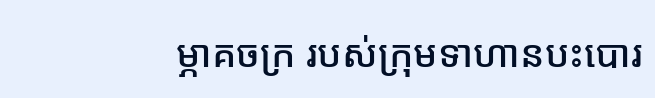ម្ភាគចក្រ របស់ក្រុមទាហានបះបោរ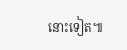នោះទៀត៕